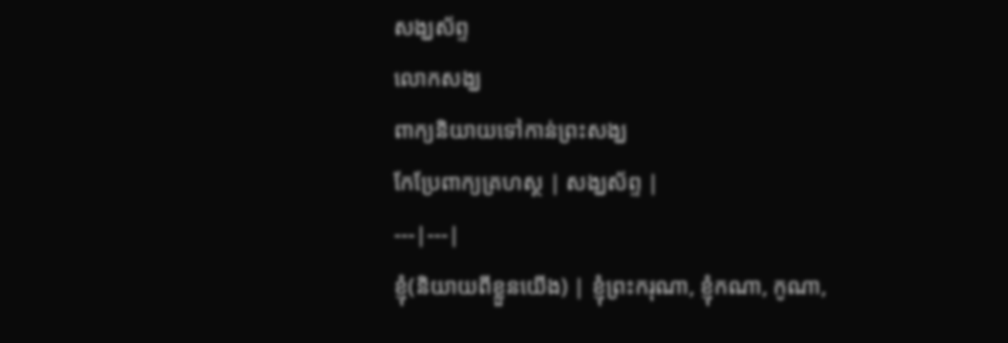សង្ឃស័ព្ទ
លោកសង្ឃ
ពាក្យនិយាយទៅកាន់ព្រះសង្ឃ
កែប្រែពាក្យគ្រហស្ថ | សង្ឃស័ព្ទ |
---|---|
ខ្ញុំ(និយាយពីខ្លួនយើង) | ខ្ញុំព្រះករុណា, ខ្ញុំកណា, កូណា,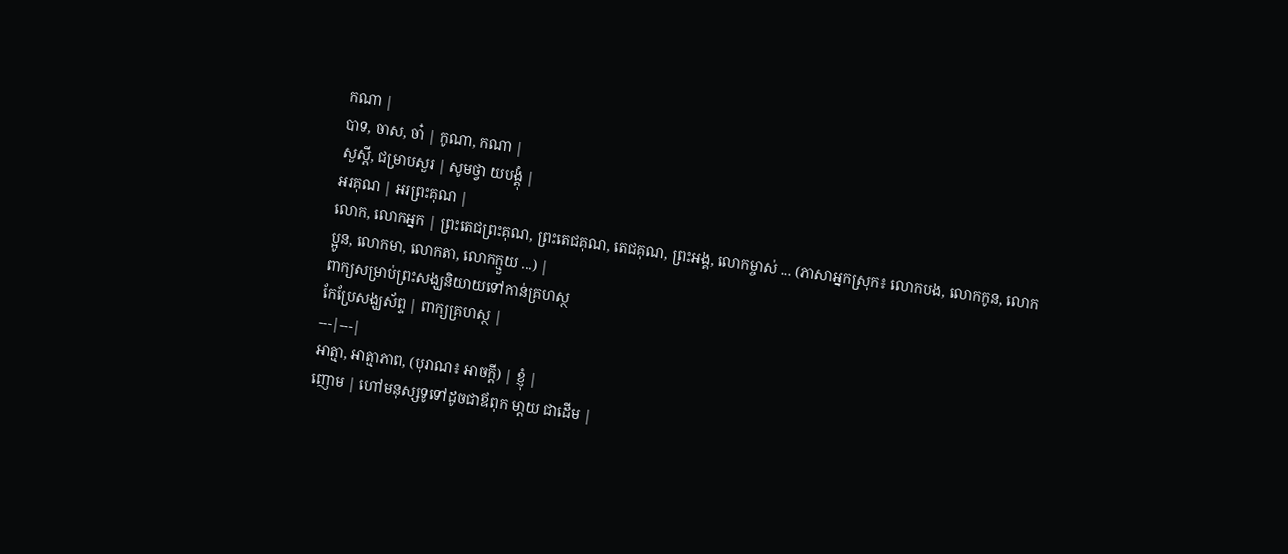កណា |
បាទ, ចាស, ចា៎ | កូណា, កណា |
សួស្ដី, ជម្រាបសួរ | សូមថ្វា យបង្គុំ |
អរគុណ | អរព្រះគុណ |
លោក, លោកអ្នក | ព្រះតេជព្រះគុណ, ព្រះតេជគុណ, តេជគុណ, ព្រះអង្គ, លោកម្ចាស់ ... (ភាសាអ្នកស្រុក៖ លោកបង, លោកកូន, លោកប្អូន, លោកមា, លោកតា, លោកក្មួយ ...) |
ពាក្យសម្រាប់ព្រះសង្ឃនិយាយទៅកាន់គ្រហស្ថ
កែប្រែសង្ឃស័ព្ទ | ពាក្យគ្រហស្ថ |
---|---|
អាត្មា, អាត្មាភាព, (បុរាណ៖ អាចក្ដី) | ខ្ញុំ |
ញោម | ហៅមនុស្សទូទៅដូចជាឪពុក មា្ដយ ជាដើម |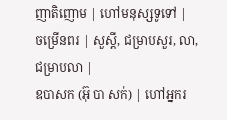ញាតិញោម | ហៅមនុស្សទូទៅ |
ចម្រើនពរ | សួស្ដី, ជម្រាបសួរ, លា, ជម្រាបលា |
ឧបាសក (អ៊ុ បា សក់) | ហៅអ្នករ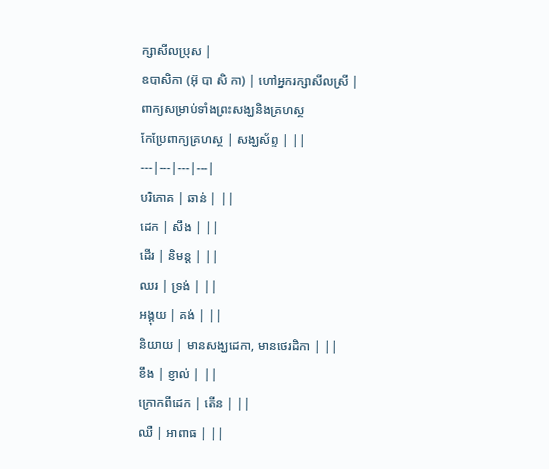ក្សាសីលប្រុស |
ឧបាសិកា (អ៊ុ បា សិ កា) | ហៅអ្នករក្សាសីលស្រី |
ពាក្យសម្រាប់ទាំងព្រះសង្ឃនិងគ្រហស្ថ
កែប្រែពាក្យគ្រហស្ថ | សង្ឃស័ព្ទ | ||
---|---|---|---|
បរិភោគ | ឆាន់ | ||
ដេក | សឹង | ||
ដើរ | និមន្ត | ||
ឈរ | ទ្រង់ | ||
អង្គុយ | គង់ | ||
និយាយ | មានសង្ឃដេកា, មានថេរដិកា | ||
ខឹង | ខ្ញាល់ | ||
ក្រោកពីដេក | តើន | ||
ឈឺ | អាពាធ | ||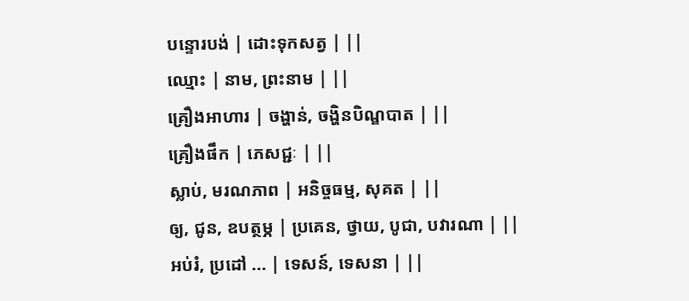បន្ទោរបង់ | ដោះទុកសត្វ | ||
ឈ្មោះ | នាម, ព្រះនាម | ||
គ្រឿងអាហារ | ចង្ហាន់, ចង្ហិនបិណ្ឌបាត | ||
គ្រឿងផឹក | ភេសជ្ជៈ | ||
ស្លាប់, មរណភាព | អនិច្ចធម្ម, សុគត | ||
ឲ្យ, ជូន, ឧបត្ថម្ភ | ប្រគេន, ថ្វាយ, បូជា, បវារណា | ||
អប់រំ, ប្រដៅ ... | ទេសន៍, ទេសនា | ||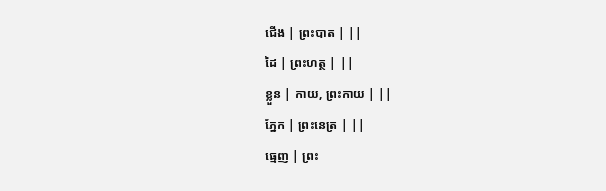ជើង | ព្រះបាត | ||
ដៃ | ព្រះហត្ថ | ||
ខ្លួន | កាយ, ព្រះកាយ | ||
ភ្នែក | ព្រះនេត្រ | ||
ធ្មេញ | ព្រះ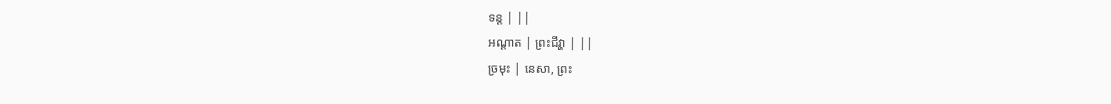ទន្ត | ||
អណ្ដាត | ព្រះជីវ្ហា | ||
ច្រមុះ | នេសា, ព្រះ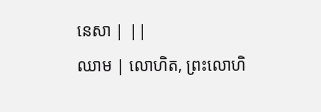នេសា | ||
ឈាម | លោហិត, ព្រះលោហិ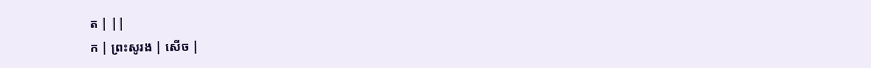ត | ||
ក | ព្រះសូរង | សើច |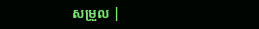សម្រួល |